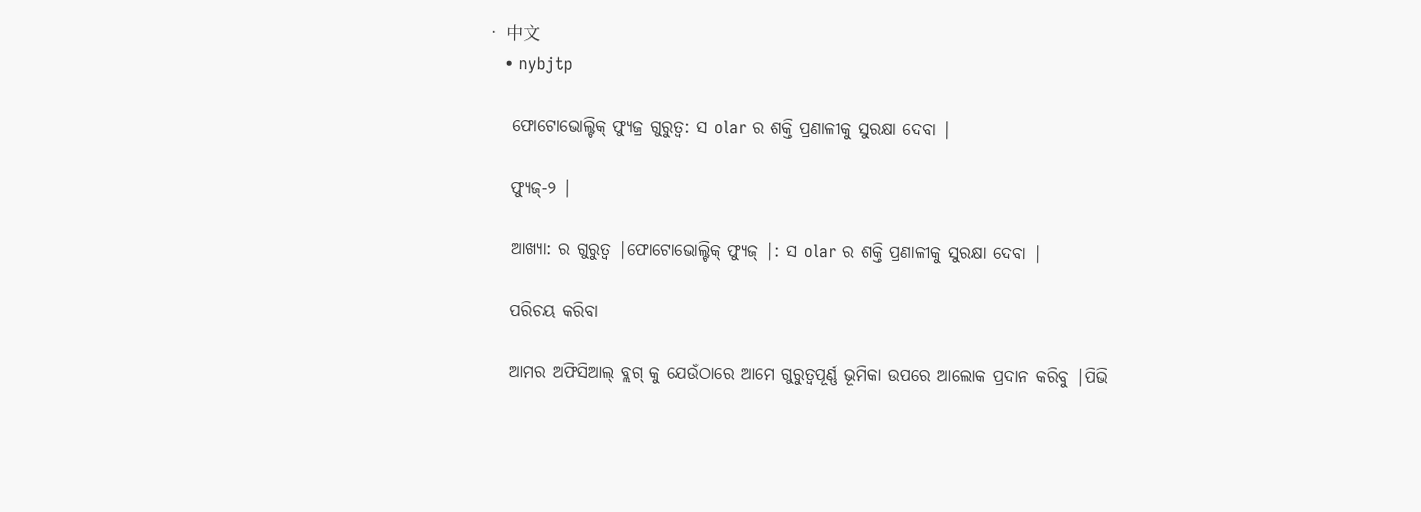• 中文
    • nybjtp

    ଫୋଟୋଭୋଲ୍ଟିକ୍ ଫ୍ୟୁଜ୍ର ଗୁରୁତ୍ୱ: ସ olar ର ଶକ୍ତି ପ୍ରଣାଳୀକୁ ସୁରକ୍ଷା ଦେବା |

    ଫ୍ୟୁଜ୍-୨ |

    ଆଖ୍ୟା: ର ଗୁରୁତ୍ୱ |ଫୋଟୋଭୋଲ୍ଟିକ୍ ଫ୍ୟୁଜ୍ |: ସ olar ର ଶକ୍ତି ପ୍ରଣାଳୀକୁ ସୁରକ୍ଷା ଦେବା |

    ପରିଚୟ କରିବା

    ଆମର ଅଫିସିଆଲ୍ ବ୍ଲଗ୍ କୁ ଯେଉଁଠାରେ ଆମେ ଗୁରୁତ୍ୱପୂର୍ଣ୍ଣ ଭୂମିକା ଉପରେ ଆଲୋକ ପ୍ରଦାନ କରିବୁ |ପିଭି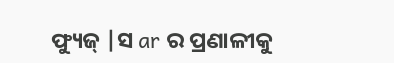ଫ୍ୟୁଜ୍ |ସ ar ର ପ୍ରଣାଳୀକୁ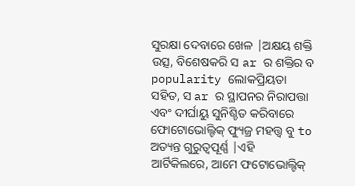ସୁରକ୍ଷା ଦେବାରେ ଖେଳ |ଅକ୍ଷୟ ଶକ୍ତି ଉତ୍ସ, ବିଶେଷକରି ସ ar ର ଶକ୍ତିର ବ popularity ଲୋକପ୍ରିୟତା ସହିତ, ସ ar ର ସ୍ଥାପନର ନିରାପତ୍ତା ଏବଂ ଦୀର୍ଘାୟୁ ସୁନିଶ୍ଚିତ କରିବାରେ ଫୋଟୋଭୋଲ୍ଟିକ୍ ଫ୍ୟୁଜ୍ର ମହତ୍ତ୍ୱ ବୁ to ଅତ୍ୟନ୍ତ ଗୁରୁତ୍ୱପୂର୍ଣ୍ଣ |ଏହି ଆର୍ଟିକିଲରେ, ଆମେ ଫଟୋଭୋଲ୍ଟିକ୍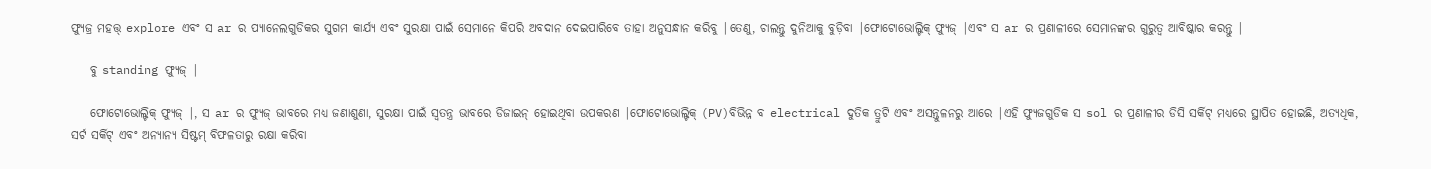ଫ୍ୟୁଜ୍ର ମହତ୍ତ୍ explore ଏବଂ ସ ar ର ପ୍ୟାନେଲଗୁଡିକର ସୁଗମ କାର୍ଯ୍ୟ ଏବଂ ସୁରକ୍ଷା ପାଇଁ ସେମାନେ କିପରି ଅବଦାନ ଦେଇପାରିବେ ତାହା ଅନୁସନ୍ଧାନ କରିବୁ |ତେଣୁ, ଚାଲନ୍ତୁ ଦୁନିଆକୁ ବୁଡ଼ିବା |ଫୋଟୋଭୋଲ୍ଟିକ୍ ଫ୍ୟୁଜ୍ |ଏବଂ ସ ar ର ପ୍ରଣାଳୀରେ ସେମାନଙ୍କର ଗୁରୁତ୍ୱ ଆବିଷ୍କାର କରନ୍ତୁ |

    ବୁ standing ଫ୍ୟୁଜ୍ |

    ଫୋଟୋଭୋଲ୍ଟିକ୍ ଫ୍ୟୁଜ୍ |, ସ ar ର ଫ୍ୟୁଜ୍ ଭାବରେ ମଧ୍ୟ ଜଣାଶୁଣା, ସୁରକ୍ଷା ପାଇଁ ସ୍ୱତନ୍ତ୍ର ଭାବରେ ଡିଜାଇନ୍ ହୋଇଥିବା ଉପକରଣ |ଫୋଟୋଭୋଲ୍ଟିକ୍ (PV)ବିଭିନ୍ନ ବ electrical ଦୁତିକ ତ୍ରୁଟି ଏବଂ ଅସନ୍ତୁଳନରୁ ଆରେ |ଏହି ଫ୍ୟୁଜଗୁଡିକ ସ sol ର ପ୍ରଣାଳୀର ଡିସି ସର୍କିଟ୍ ମଧ୍ୟରେ ସ୍ଥାପିତ ହୋଇଛି, ଅତ୍ୟଧିକ, ସର୍ଟ ସର୍କିଟ୍ ଏବଂ ଅନ୍ୟାନ୍ୟ ସିଷ୍ଟମ୍ ବିଫଳତାରୁ ରକ୍ଷା କରିବା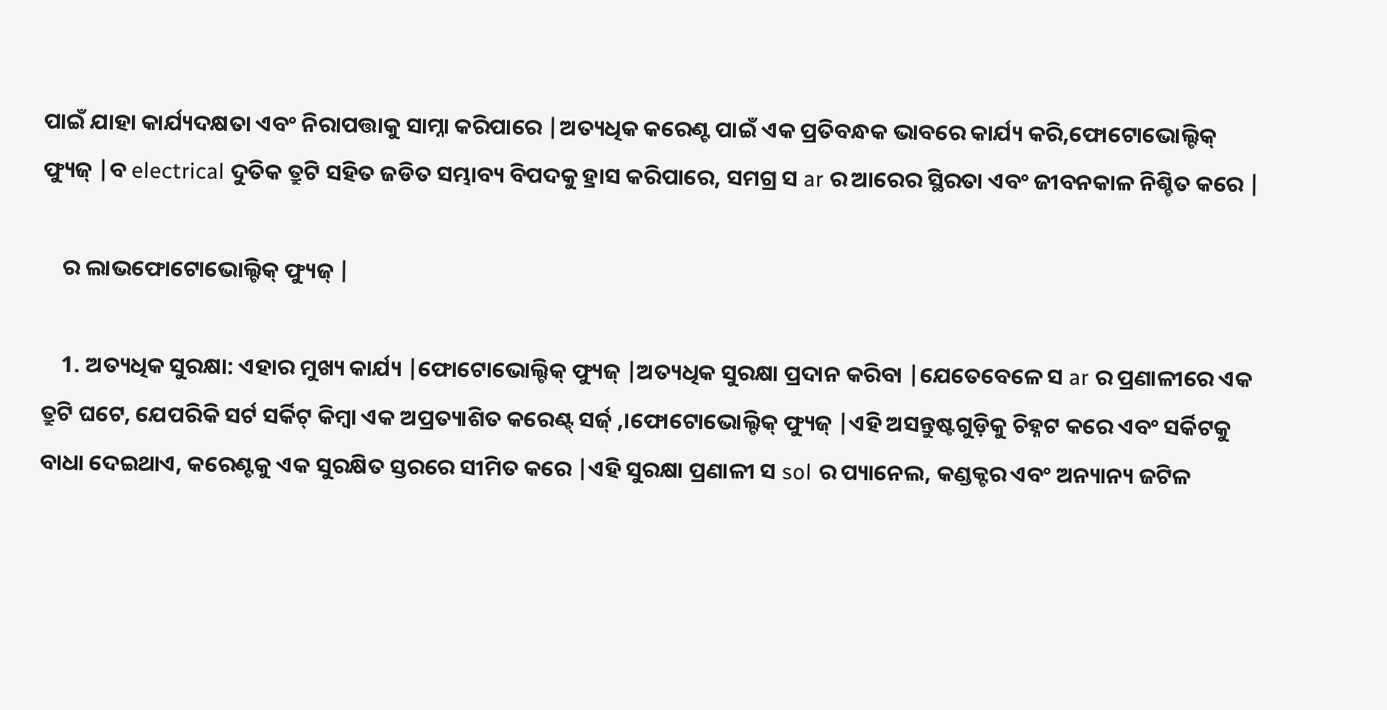ପାଇଁ ଯାହା କାର୍ଯ୍ୟଦକ୍ଷତା ଏବଂ ନିରାପତ୍ତାକୁ ସାମ୍ନା କରିପାରେ |ଅତ୍ୟଧିକ କରେଣ୍ଟ ପାଇଁ ଏକ ପ୍ରତିବନ୍ଧକ ଭାବରେ କାର୍ଯ୍ୟ କରି,ଫୋଟୋଭୋଲ୍ଟିକ୍ ଫ୍ୟୁଜ୍ |ବ electrical ଦୁତିକ ତ୍ରୁଟି ସହିତ ଜଡିତ ସମ୍ଭାବ୍ୟ ବିପଦକୁ ହ୍ରାସ କରିପାରେ, ସମଗ୍ର ସ ar ର ଆରେର ସ୍ଥିରତା ଏବଂ ଜୀବନକାଳ ନିଶ୍ଚିତ କରେ |

    ର ଲାଭଫୋଟୋଭୋଲ୍ଟିକ୍ ଫ୍ୟୁଜ୍ |

    1. ଅତ୍ୟଧିକ ସୁରକ୍ଷା: ଏହାର ମୁଖ୍ୟ କାର୍ଯ୍ୟ |ଫୋଟୋଭୋଲ୍ଟିକ୍ ଫ୍ୟୁଜ୍ |ଅତ୍ୟଧିକ ସୁରକ୍ଷା ପ୍ରଦାନ କରିବା |ଯେତେବେଳେ ସ ar ର ପ୍ରଣାଳୀରେ ଏକ ତ୍ରୁଟି ଘଟେ, ଯେପରିକି ସର୍ଟ ସର୍କିଟ୍ କିମ୍ବା ଏକ ଅପ୍ରତ୍ୟାଶିତ କରେଣ୍ଟ୍ ସର୍ଜ୍ ,।ଫୋଟୋଭୋଲ୍ଟିକ୍ ଫ୍ୟୁଜ୍ |ଏହି ଅସନ୍ତୁଷ୍ଟଗୁଡ଼ିକୁ ଚିହ୍ନଟ କରେ ଏବଂ ସର୍କିଟକୁ ବାଧା ଦେଇଥାଏ, କରେଣ୍ଟକୁ ଏକ ସୁରକ୍ଷିତ ସ୍ତରରେ ସୀମିତ କରେ |ଏହି ସୁରକ୍ଷା ପ୍ରଣାଳୀ ସ sol ର ପ୍ୟାନେଲ, କଣ୍ଡକ୍ଟର ଏବଂ ଅନ୍ୟାନ୍ୟ ଜଟିଳ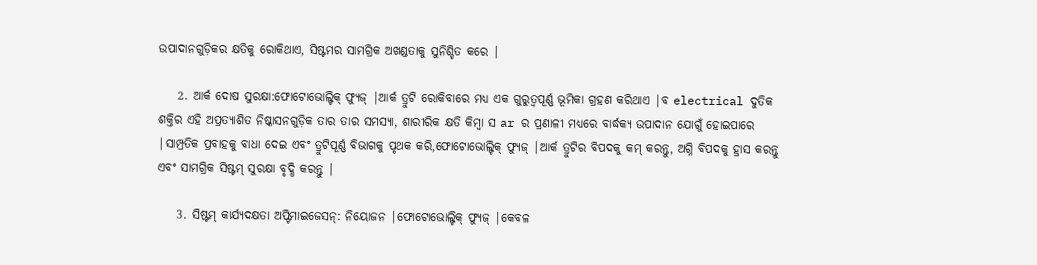ଉପାଦାନଗୁଡ଼ିକର କ୍ଷତିକୁ ରୋକିଥାଏ, ସିଷ୍ଟମର ସାମଗ୍ରିକ ଅଖଣ୍ଡତାକୁ ସୁନିଶ୍ଚିତ କରେ |

    2. ଆର୍କ ଦୋଷ ସୁରକ୍ଷା:ଫୋଟୋଭୋଲ୍ଟିକ୍ ଫ୍ୟୁଜ୍ |ଆର୍କ ତ୍ରୁଟି ରୋକିବାରେ ମଧ୍ୟ ଏକ ଗୁରୁତ୍ୱପୂର୍ଣ୍ଣ ଭୂମିକା ଗ୍ରହଣ କରିଥାଏ |ବ electrical ଦୁତିକ ଶକ୍ତିର ଏହି ଅପ୍ରତ୍ୟାଶିତ ନିଷ୍କାସନଗୁଡ଼ିକ ତାର ତାର ସମସ୍ୟା, ଶାରୀରିକ କ୍ଷତି କିମ୍ବା ସ ar ର ପ୍ରଣାଳୀ ମଧ୍ୟରେ ବାର୍ଦ୍ଧକ୍ୟ ଉପାଦାନ ଯୋଗୁଁ ହୋଇପାରେ |ସାମ୍ପ୍ରତିକ ପ୍ରବାହକୁ ବାଧା ଦେଇ ଏବଂ ତ୍ରୁଟିପୂର୍ଣ୍ଣ ବିଭାଗକୁ ପୃଥକ କରି,ଫୋଟୋଭୋଲ୍ଟିକ୍ ଫ୍ୟୁଜ୍ |ଆର୍କ ତ୍ରୁଟିର ବିପଦକୁ କମ୍ କରନ୍ତୁ, ଅଗ୍ନି ବିପଦକୁ ହ୍ରାସ କରନ୍ତୁ ଏବଂ ସାମଗ୍ରିକ ସିଷ୍ଟମ୍ ସୁରକ୍ଷା ବୃଦ୍ଧି କରନ୍ତୁ |

    3. ସିଷ୍ଟମ୍ କାର୍ଯ୍ୟଦକ୍ଷତା ଅପ୍ଟିମାଇଜେସନ୍: ନିୟୋଜନ |ଫୋଟୋଭୋଲ୍ଟିକ୍ ଫ୍ୟୁଜ୍ |କେବଳ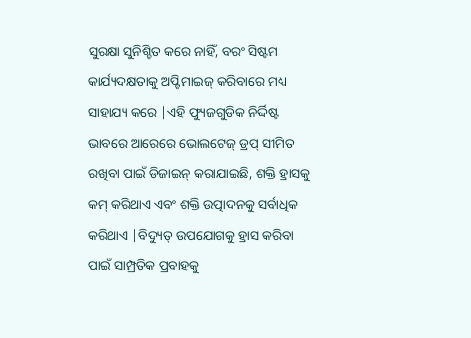ସୁରକ୍ଷା ସୁନିଶ୍ଚିତ କରେ ନାହିଁ, ବରଂ ସିଷ୍ଟମ କାର୍ଯ୍ୟଦକ୍ଷତାକୁ ଅପ୍ଟିମାଇଜ୍ କରିବାରେ ମଧ୍ୟ ସାହାଯ୍ୟ କରେ |ଏହି ଫ୍ୟୁଜଗୁଡିକ ନିର୍ଦ୍ଦିଷ୍ଟ ଭାବରେ ଆରେରେ ଭୋଲଟେଜ୍ ଡ୍ରପ୍ ସୀମିତ ରଖିବା ପାଇଁ ଡିଜାଇନ୍ କରାଯାଇଛି, ଶକ୍ତି ହ୍ରାସକୁ କମ୍ କରିଥାଏ ଏବଂ ଶକ୍ତି ଉତ୍ପାଦନକୁ ସର୍ବାଧିକ କରିଥାଏ |ବିଦ୍ୟୁତ୍ ଉପଯୋଗକୁ ହ୍ରାସ କରିବା ପାଇଁ ସାମ୍ପ୍ରତିକ ପ୍ରବାହକୁ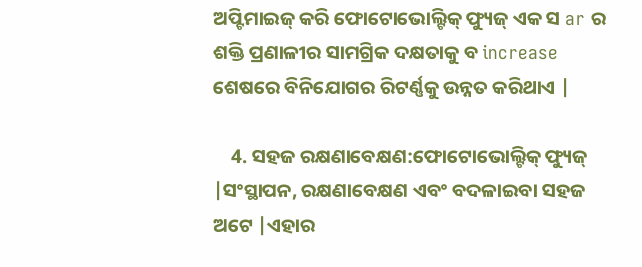ଅପ୍ଟିମାଇଜ୍ କରି ଫୋଟୋଭୋଲ୍ଟିକ୍ ଫ୍ୟୁଜ୍ ଏକ ସ ar ର ଶକ୍ତି ପ୍ରଣାଳୀର ସାମଗ୍ରିକ ଦକ୍ଷତାକୁ ବ increase ଶେଷରେ ବିନିଯୋଗର ରିଟର୍ଣ୍ଣକୁ ଉନ୍ନତ କରିଥାଏ |

    4. ସହଜ ରକ୍ଷଣାବେକ୍ଷଣ:ଫୋଟୋଭୋଲ୍ଟିକ୍ ଫ୍ୟୁଜ୍ |ସଂସ୍ଥାପନ, ରକ୍ଷଣାବେକ୍ଷଣ ଏବଂ ବଦଳାଇବା ସହଜ ଅଟେ |ଏହାର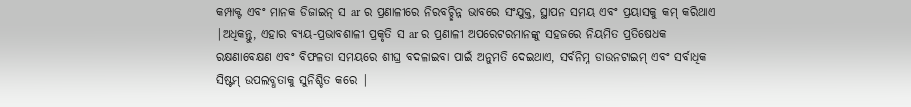କମ୍ପାକ୍ଟ ଏବଂ ମାନକ ଡିଜାଇନ୍ ସ ar ର ପ୍ରଣାଳୀରେ ନିରବଚ୍ଛିନ୍ନ ଭାବରେ ସଂଯୁକ୍ତ, ସ୍ଥାପନ ସମୟ ଏବଂ ପ୍ରୟାସକୁ କମ୍ କରିଥାଏ |ଅଧିକନ୍ତୁ, ଏହାର ବ୍ୟୟ-ପ୍ରଭାବଶାଳୀ ପ୍ରକୃତି ସ ar ର ପ୍ରଣାଳୀ ଅପରେଟରମାନଙ୍କୁ ସହଜରେ ନିୟମିତ ପ୍ରତିଷେଧକ ରକ୍ଷଣାବେକ୍ଷଣ ଏବଂ ବିଫଳତା ସମୟରେ ଶୀଘ୍ର ବଦଳାଇବା ପାଇଁ ଅନୁମତି ଦେଇଥାଏ, ସର୍ବନିମ୍ନ ଡାଉନଟାଇମ୍ ଏବଂ ସର୍ବାଧିକ ସିଷ୍ଟମ୍ ଉପଲବ୍ଧତାକୁ ସୁନିଶ୍ଚିତ କରେ |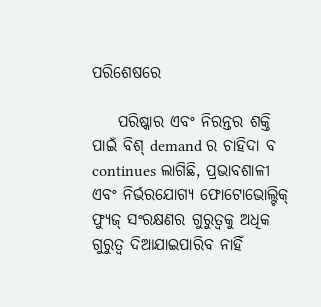ପରିଶେଷରେ

    ପରିଷ୍କାର ଏବଂ ନିରନ୍ତର ଶକ୍ତି ପାଇଁ ବିଶ୍ demand ର ଚାହିଦା ବ continues ଲାଗିଛି, ପ୍ରଭାବଶାଳୀ ଏବଂ ନିର୍ଭରଯୋଗ୍ୟ ଫୋଟୋଭୋଲ୍ଟିକ୍ ଫ୍ୟୁଜ୍ ସଂରକ୍ଷଣର ଗୁରୁତ୍ୱକୁ ଅଧିକ ଗୁରୁତ୍ୱ ଦିଆଯାଇପାରିବ ନାହିଁ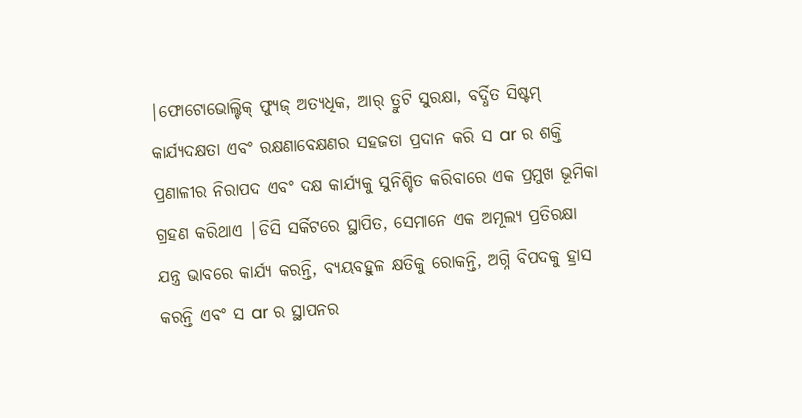|ଫୋଟୋଭୋଲ୍ଟିକ୍ ଫ୍ୟୁଜ୍ ଅତ୍ୟଧିକ, ଆର୍ ତ୍ରୁଟି ସୁରକ୍ଷା, ବର୍ଦ୍ଧିତ ସିଷ୍ଟମ୍ କାର୍ଯ୍ୟଦକ୍ଷତା ଏବଂ ରକ୍ଷଣାବେକ୍ଷଣର ସହଜତା ପ୍ରଦାନ କରି ସ ar ର ଶକ୍ତି ପ୍ରଣାଳୀର ନିରାପଦ ଏବଂ ଦକ୍ଷ କାର୍ଯ୍ୟକୁ ସୁନିଶ୍ଚିତ କରିବାରେ ଏକ ପ୍ରମୁଖ ଭୂମିକା ଗ୍ରହଣ କରିଥାଏ |ଡିସି ସର୍କିଟରେ ସ୍ଥାପିତ, ସେମାନେ ଏକ ଅମୂଲ୍ୟ ପ୍ରତିରକ୍ଷା ଯନ୍ତ୍ର ଭାବରେ କାର୍ଯ୍ୟ କରନ୍ତି, ବ୍ୟୟବହୁଳ କ୍ଷତିକୁ ରୋକନ୍ତି, ଅଗ୍ନି ବିପଦକୁ ହ୍ରାସ କରନ୍ତି ଏବଂ ସ ar ର ସ୍ଥାପନର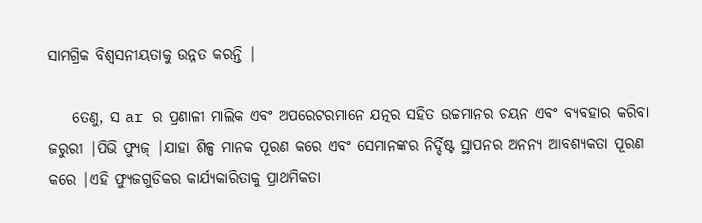ସାମଗ୍ରିକ ବିଶ୍ୱସନୀୟତାକୁ ଉନ୍ନତ କରନ୍ତି |

    ତେଣୁ, ସ ar ର ପ୍ରଣାଳୀ ମାଲିକ ଏବଂ ଅପରେଟରମାନେ ଯତ୍ନର ସହିତ ଉଚ୍ଚମାନର ଚୟନ ଏବଂ ବ୍ୟବହାର କରିବା ଜରୁରୀ |ପିଭି ଫ୍ୟୁଜ୍ |ଯାହା ଶିଳ୍ପ ମାନକ ପୂରଣ କରେ ଏବଂ ସେମାନଙ୍କର ନିର୍ଦ୍ଦିଷ୍ଟ ସ୍ଥାପନର ଅନନ୍ୟ ଆବଶ୍ୟକତା ପୂରଣ କରେ |ଏହି ଫ୍ୟୁଜଗୁଡିକର କାର୍ଯ୍ୟକାରିତାକୁ ପ୍ରାଥମିକତା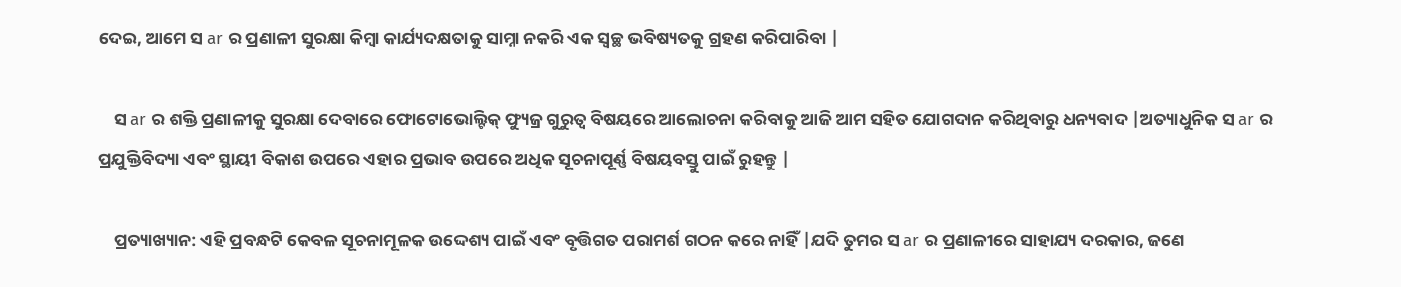ଦେଇ, ଆମେ ସ ar ର ପ୍ରଣାଳୀ ସୁରକ୍ଷା କିମ୍ବା କାର୍ଯ୍ୟଦକ୍ଷତାକୁ ସାମ୍ନା ନକରି ଏକ ସ୍ୱଚ୍ଛ ଭବିଷ୍ୟତକୁ ଗ୍ରହଣ କରିପାରିବା |

    ସ ar ର ଶକ୍ତି ପ୍ରଣାଳୀକୁ ସୁରକ୍ଷା ଦେବାରେ ଫୋଟୋଭୋଲ୍ଟିକ୍ ଫ୍ୟୁଜ୍ର ଗୁରୁତ୍ୱ ବିଷୟରେ ଆଲୋଚନା କରିବାକୁ ଆଜି ଆମ ସହିତ ଯୋଗଦାନ କରିଥିବାରୁ ଧନ୍ୟବାଦ |ଅତ୍ୟାଧୁନିକ ସ ar ର ପ୍ରଯୁକ୍ତିବିଦ୍ୟା ଏବଂ ସ୍ଥାୟୀ ବିକାଶ ଉପରେ ଏହାର ପ୍ରଭାବ ଉପରେ ଅଧିକ ସୂଚନାପୂର୍ଣ୍ଣ ବିଷୟବସ୍ତୁ ପାଇଁ ରୁହନ୍ତୁ |

    ପ୍ରତ୍ୟାଖ୍ୟାନ: ଏହି ପ୍ରବନ୍ଧଟି କେବଳ ସୂଚନାମୂଳକ ଉଦ୍ଦେଶ୍ୟ ପାଇଁ ଏବଂ ବୃତ୍ତିଗତ ପରାମର୍ଶ ଗଠନ କରେ ନାହିଁ |ଯଦି ତୁମର ସ ar ର ପ୍ରଣାଳୀରେ ସାହାଯ୍ୟ ଦରକାର, ଜଣେ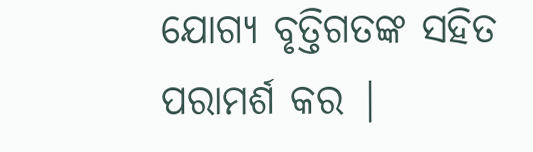ଯୋଗ୍ୟ ବୃତ୍ତିଗତଙ୍କ ସହିତ ପରାମର୍ଶ କର |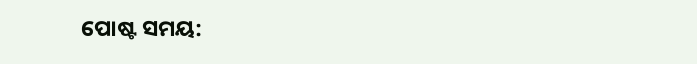ପୋଷ୍ଟ ସମୟ: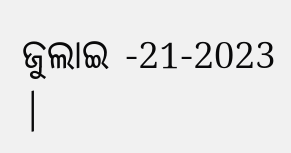ଜୁଲାଇ -21-2023 |